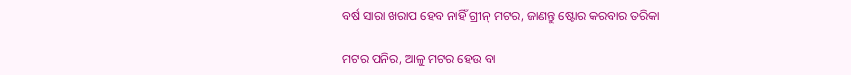ବର୍ଷ ସାରା ଖରାପ ହେବ ନାହିଁ ଗ୍ରୀନ୍‌ ମଟର, ଜାଣନ୍ତୁ ଷ୍ଟୋର କରବାର ତରିକା

ମଟର ପନିର, ଆଳୁ ମଟର ହେଉ ବା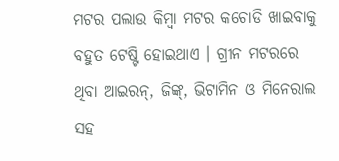ମଟର ପଲାଉ କିମ୍ବା ମଟର କଚୋଡି ଖାଇବାକୁ ବହୁତ ଟେଷ୍ଟି ହୋଇଥାଏ । ଗ୍ରୀନ ମଟରରେ ଥିବା ଆଇରନ୍‌, ଜିଙ୍କ୍‌, ଭିଟାମିନ ଓ ମିନେରାଲ ସହ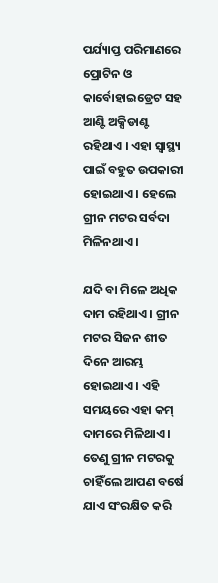ପର୍ଯ୍ୟାପ୍ତ ପରିମାଣରେ ପ୍ରୋଟିନ ଓ କାର୍ବୋହାଇଡ୍ରେଟ ସହ ଆଣ୍ଟି ଅକ୍ସିଡାଣ୍ଟ ରହିଥାଏ । ଏହା ସ୍ୱାସ୍ଥ୍ୟ ପାଇଁ ବହୁତ ଉପକାରୀ ହୋଇଥାଏ । ହେଲେ ଗ୍ରୀନ ମଟର ସର୍ବଦା ମିଳିନଥାଏ ।

ଯଦି ବା ମିଳେ ଅଧିକ ଦାମ ରହିଥାଏ । ଗ୍ରୀନ ମଟର ସିଜନ ଶୀତ ଦିନେ ଆରମ୍ଭ ହୋଇଥାଏ । ଏହି ସମୟରେ ଏହା କମ୍‌ ଦାମରେ ମିଳିଥାଏ । ତେଣୁ ଗ୍ରୀନ ମଟରକୁ ଚାହିଁଲେ ଆପଣ ବର୍ଷେ ଯାଏ ସଂରକ୍ଷିତ କରି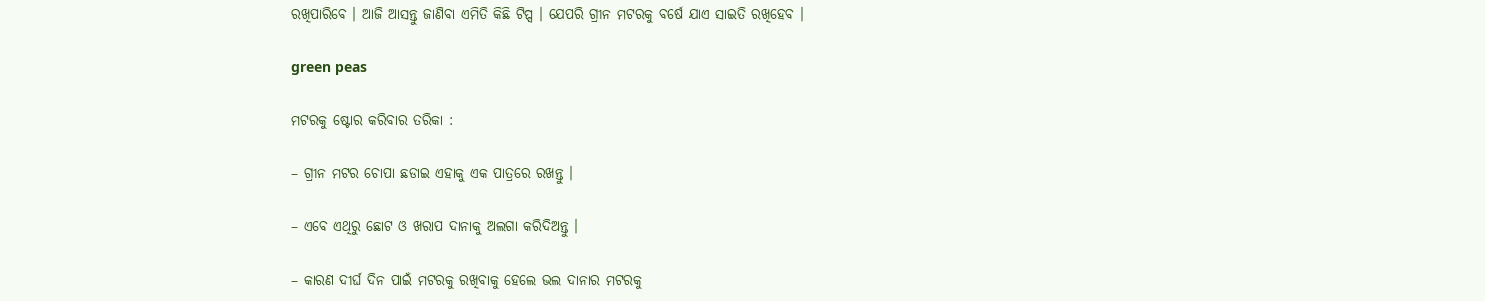ରଖିପାରିବେ । ଆଜି ଆସନ୍ତୁ ଜାଣିବା ଏମିତି କିଛି ଟିପ୍ସ । ଯେପରି ଗ୍ରୀନ ମଟରକୁ ବର୍ଷେ ଯାଏ ସାଇତି ରଖିହେବ ।

green peas

ମଟରକୁ ଷ୍ଟୋର କରିବାର ତରିକା :

– ଗ୍ରୀନ ମଟର ଚୋପା ଛଡାଇ ଏହାକୁ ଏକ ପାତ୍ରରେ ରଖନ୍ତୁ ।

– ଏବେ ଏଥିରୁ ଛୋଟ ଓ ଖରାପ ଦାନାକୁ ଅଲଗା କରିଦିଅନ୍ତୁ ।

– କାରଣ ଦୀର୍ଘ ଦିନ ପାଇଁ ମଟରକୁ ରଖିବାକୁ ହେଲେ ଭଲ ଦାନାର ମଟରକୁ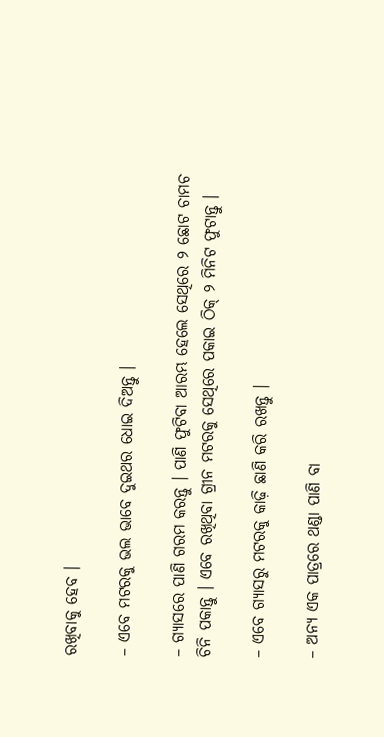ରଖିବାକୁ ହେବ ।

– ଏବେ ମଟରକୁ ଭଲ ଭାବେ ଦୁଇଥର ଧୋଇ ଦିଅନ୍ତୁ ।

– ଗ୍ୟାସରେ ପାଣି ଗରମ କରନ୍ତୁ । ପାଣି ଫୁଟିବା ଆରମ୍ଭ ହେଲେ ସେଥିରେ ୨ ଛୋଟ ଚାମଚ ଚିନି ପକାନ୍ତୁ । ଏବେ ରଖିଥିବା ଗ୍ରୀନ ମଟରକୁ ସେଥିରେ ପକାଇ ଠିକ୍‌ ୨ ମିନିଟ ଫୁଟାନ୍ତୁ ।

– ଏବେ ଗ୍ୟାସରୁ ମଟରକୁ କାଢ଼ି ଛାଣି କରି ରଖନ୍ତୁ ।

– ଅନ୍ୟ ଏକ ପାତ୍ରରେ ଥଣ୍ଡା ପାଣି ବା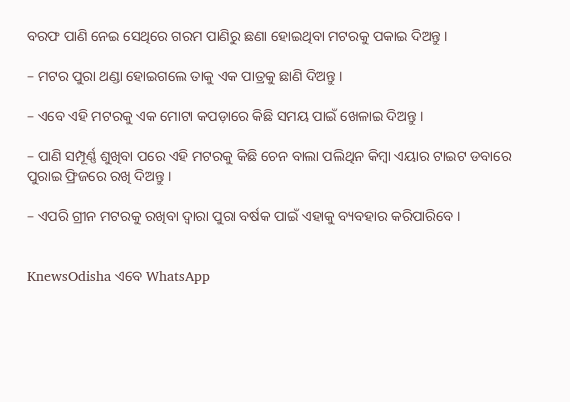ବରଫ ପାଣି ନେଇ ସେଥିରେ ଗରମ ପାଣିରୁ ଛଣା ହୋଇଥିବା ମଟରକୁ ପକାଇ ଦିଅନ୍ତୁ ।

– ମଟର ପୁରା ଥଣ୍ଡା ହୋଇଗଲେ ତାକୁ ଏକ ପାତ୍ରକୁ ଛାଣି ଦିଅନ୍ତୁ ।

– ଏବେ ଏହି ମଟରକୁ ଏକ ମୋଟା କପଡ଼ାରେ କିଛି ସମୟ ପାଇଁ ଖେଳାଇ ଦିଅନ୍ତୁ ।

– ପାଣି ସମ୍ପୂର୍ଣ୍ଣ ଶୁଖିବା ପରେ ଏହି ମଟରକୁ କିଛି ଚେନ ବାଲା ପଲିଥିନ କିମ୍ବା ଏୟାର ଟାଇଟ ଡବାରେ ପୁରାଇ ଫ୍ରିଜରେ ରଖି ଦିଅନ୍ତୁ ।

– ଏପରି ଗ୍ରୀନ ମଟରକୁ ରଖିବା ଦ୍ୱାରା ପୁରା ବର୍ଷକ ପାଇଁ ଏହାକୁ ବ୍ୟବହାର କରିପାରିବେ ।


KnewsOdisha ଏବେ WhatsApp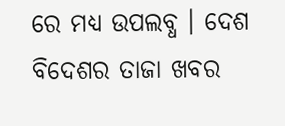ରେ ମଧ୍ୟ ଉପଲବ୍ଧ । ଦେଶ ବିଦେଶର ତାଜା ଖବର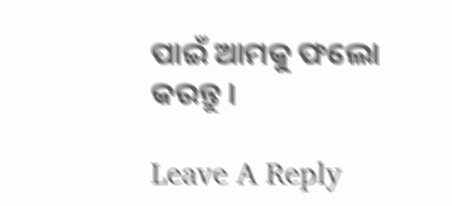ପାଇଁ ଆମକୁ ଫଲୋ କରନ୍ତୁ ।

Leave A Reply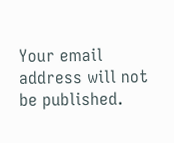Your email address will not be published.